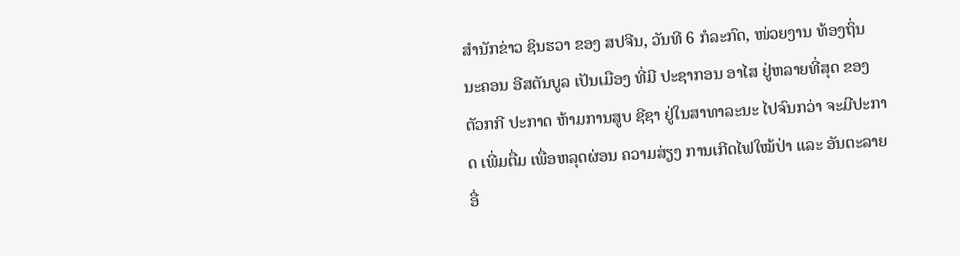ສຳນັກຂ່າວ ຊິນຮວາ ຂອງ ສປຈີນ, ວັນທີ 6 ກໍລະກົດ, ໜ່ວຍງານ ທ້ອງຖິ່ນ ນະຄອນ ອີສຕັນບູລ ເປັນເມືອງ ທີ່ມີ ປະຊາກອນ ອາໄສ ຢູ່ຫລາຍທີ່ສຸດ ຂອງ ຕັວກກີ ປະກາດ ຫ້າມການສູບ ຊີຊາ ຢູ່ໃນສາທາລະນະ ໄປຈົນກວ່າ ຈະມີປະກາດ ເພີ່ມຕື່ມ ເພື່ອຫລຸດຜ່ອນ ຄວາມສ່ຽງ ການເກີດໄຟໃໝ້ປ່າ ແລະ ອັນຕະລາຍອື່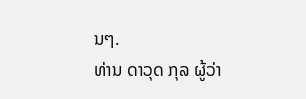ນໆ.
ທ່ານ ດາວຸດ ກຸລ ຜູ້ວ່າ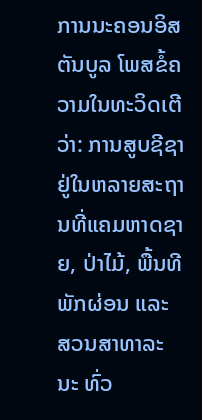ການນະຄອນອິສຕັນບູລ ໂພສຂໍ້ຄວາມໃນທະວິດເຕີ ວ່າ: ການສູບຊີຊາ ຢູ່ໃນຫລາຍສະຖານທີ່ແຄມຫາດຊາຍ, ປ່າໄມ້, ພື້ນທີ ພັກຜ່ອນ ແລະ ສວນສາທາລະນະ ທົ່ວ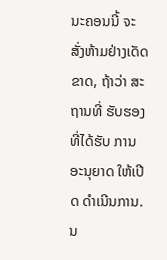ນະຄອນນີ້ ຈະສັ່ງຫ້າມຢ່າງເດັດຂາດ, ຖ້າວ່າ ສະຖານທີ່ ຮັບຮອງ ທີ່ໄດ້ຮັບ ການອະນຸຍາດ ໃຫ້ເປີດ ດຳເນີນການ. ນ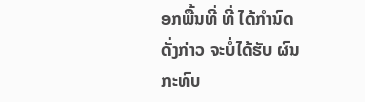ອກພື້ນທີ່ ທີ່ ໄດ້ກຳນົດ ດັ່ງກ່າວ ຈະບໍ່ໄດ້ຮັບ ຜົນກະທົບ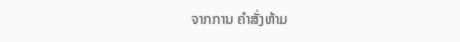ຈາກການ ຄຳສັ່ງຫ້າມ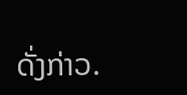ດັ່ງກ່າວ.